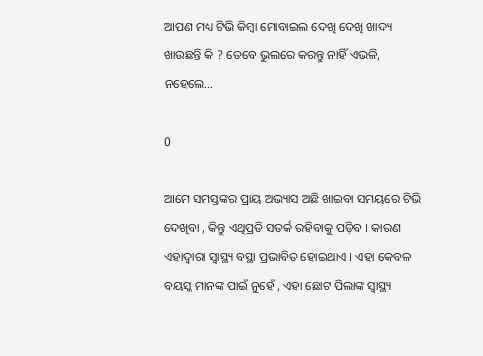ଆପଣ ମଧ୍ୟ ଟିଭି କିମ୍ବା ମୋବାଇଲ ଦେଖି ଦେଖି ଖାଦ୍ୟ ଖାଉଛନ୍ତି କି ? ତେବେ ଭୁଲରେ କରନ୍ତୁ ନାହିଁ ଏଭଳି, ନହେଲେ…

0

ଆମେ ସମସ୍ତଙ୍କର ପ୍ରାୟ ଅଭ୍ୟାସ ଅଛି ଖାଇବା ସମୟରେ ଟିଭି ଦେଖିବା , କିନ୍ତୁ ଏଥିପ୍ରତି ସତର୍କ ରହିବାକୁ ପଡ଼ିବ । କାରଣ ଏହାଦ୍ବାରା ସ୍ବାସ୍ଥ୍ୟ ବସ୍ଥା ପ୍ରଭାବିତ ହୋଇଥାଏ । ଏହା କେବଳ ବୟସ୍କ ମାନଙ୍କ ପାଇଁ ନୁହେଁ , ଏହା ଛୋଟ ପିଲାଙ୍କ ସ୍ବାସ୍ଥ୍ୟ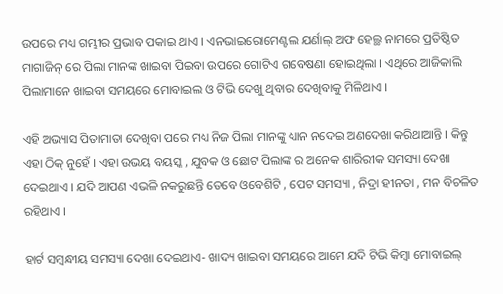ଉପରେ ମଧ୍ୟ ଗମ୍ଭୀର ପ୍ରଭାବ ପକାଇ ଥାଏ । ଏନଭାଇରୋମେଣ୍ଟଲ ଯର୍ଣାଲ୍ ଅଫ ହେଲ୍ଥ ନାମରେ ପ୍ରତିଷ୍ଠିତ ମାଗାଜିନ୍ ରେ ପିଲା ମାନଙ୍କ ଖାଇବା ପିଇବା ଉପରେ ଗୋଟିଏ ଗବେଷଣା ହୋଇଥିଲା । ଏଥିରେ ଆଜିକାଲି ପିଲାମାନେ ଖାଇବା ସମୟରେ ମୋବାଇଲ ଓ ଟିଭି ଦେଖୁ ଥିବାର ଦେଖିବାକୁ ମିଳିଥାଏ ।

ଏହି ଅଭ୍ୟାସ ପିତାମାତା ଦେଖିବା ପରେ ମଧ୍ୟ ନିଜ ପିଲା ମାନଙ୍କୁ ଧ୍ୟାନ ନଦେଇ ଅଣଦେଖା କରିଥାଆନ୍ତି । କିନ୍ତୁ ଏହା ଠିକ୍ ନୁହେଁ । ଏହା ଉଭୟ ବୟସ୍କ , ଯୁବକ ଓ ଛୋଟ ପିଲାଙ୍କ ର ଅନେକ ଶାରିରୀକ ସମସ୍ୟା ଦେଖା ଦେଇଥାଏ । ଯଦି ଆପଣ ଏଭଳି ନକରୁଛନ୍ତି ତେବେ ଓବେଶିଟି , ପେଟ ସମସ୍ୟା , ନିଦ୍ରା ହୀନତା , ମନ ବିଚଳିତ ରହିଥାଏ ।

ହାର୍ଟ ସମ୍ବନ୍ଧୀୟ ସମସ୍ୟା ଦେଖା ଦେଇଥାଏ- ଖାଦ୍ୟ ଖାଇବା ସମୟରେ ଆମେ ଯଦି ଟିଭି କିମ୍ବା ମୋବାଇଲ୍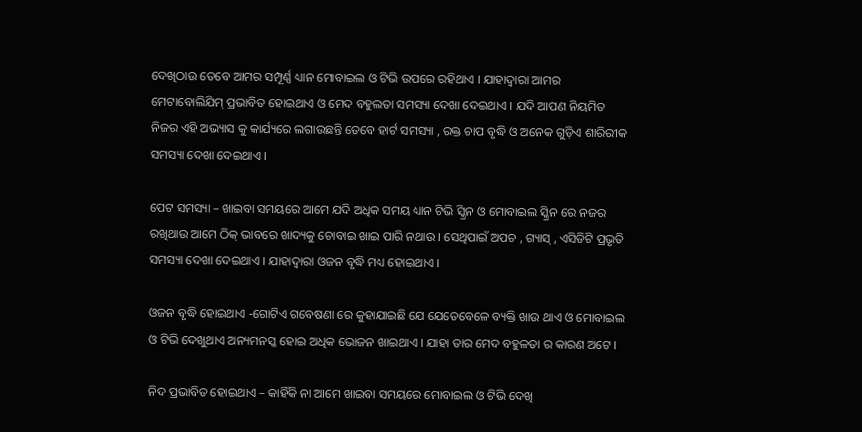ଦେଖିଠାଉ ତେବେ ଆମର ସମ୍ପୂର୍ଣ୍ଣ ଧ୍ୟାନ ମୋବାଇଲ ଓ ଟିଭି ଉପରେ ରହିଥାଏ । ଯାହାଦ୍ଵାରା ଆମର ମେଟାବୋଲିଯିମ୍ ପ୍ରଭାବିତ ହୋଇଥାଏ ଓ ମେଦ ବହୁଲତା ସମସ୍ୟା ଦେଖା ଦେଇଥାଏ । ଯଦି ଆପଣ ନିୟମିତ ନିଜର ଏହି ଅଭ୍ୟାସ କୁ କାର୍ଯ୍ୟରେ ଲଗାଉଛନ୍ତି ତେବେ ହାର୍ଟ ସମସ୍ୟା , ରକ୍ତ ଚାପ ବୃଦ୍ଧି ଓ ଅନେକ ଗୁଡ଼ିଏ ଶାରିରୀକ ସମସ୍ୟା ଦେଖା ଦେଇଥାଏ ।

ପେଟ ସମସ୍ୟା – ଖାଇବା ସମୟରେ ଆମେ ଯଦି ଅଧିକ ସମୟ ଧ୍ୟାନ ଟିଭି ସ୍କ୍ରିନ ଓ ମୋବାଇଲ ସ୍କ୍ରିନ ରେ ନଜର ରଖିଥାଉ ଆମେ ଠିକ୍ ଭାବରେ ଖାଦ୍ୟକୁ ଚୋବାଇ ଖାଇ ପାରି ନଥାଉ । ସେଥିପାଇଁ ଅପଚ , ଗ୍ୟାସ୍ , ଏସିଡିଟି ପ୍ରଭୃତି ସମସ୍ୟା ଦେଖା ଦେଇଥାଏ । ଯାହାଦ୍ଵାରା ଓଜନ ବୃଦ୍ଧି ମଧ୍ୟ ହୋଇଥାଏ ।

ଓଜନ ବୃଦ୍ଧି ହୋଇଥାଏ -ଗୋଟିଏ ଗବେଷଣା ରେ କୁହାଯାଇଛି ଯେ ଯେତେବେଳେ ବ୍ୟକ୍ତି ଖାଉ ଥାଏ ଓ ମୋବାଇଲ ଓ ଟିଭି ଦେଖୁଥାଏ ଅନ୍ୟମନସ୍କ ହୋଇ ଅଧିକ ଭୋଜନ ଖାଇଥାଏ । ଯାହା ତାର ମେଦ ବହୁଳତା ର କାରଣ ଅଟେ ।

ନିଦ ପ୍ରଭାବିତ ହୋଇଥାଏ – କାହିଁକି ନା ଆମେ ଖାଇବା ସମୟରେ ମୋବାଇଲ ଓ ଟିଭି ଦେଖି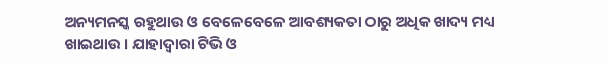ଅନ୍ୟମନସ୍କ ରହୁଥାଉ ଓ ବେଳେବେଳେ ଆବଶ୍ୟକତା ଠାରୁ ଅଧିକ ଖାଦ୍ୟ ମଧ୍ୟ ଖାଇଥାଉ । ଯାହାଦ୍ଵାରା ଟିଭି ଓ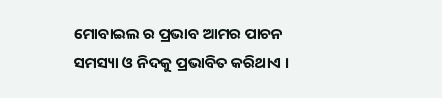ମୋବାଇଲ ର ପ୍ରଭାବ ଆମର ପାଚନ ସମସ୍ୟା ଓ ନିଦକୁ ପ୍ରଭାବିତ କରିଥାଏ ।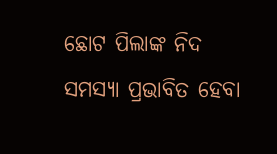ଛୋଟ ପିଲାଙ୍କ ନିଦ ସମସ୍ୟା ପ୍ରଭାବିତ ହେବା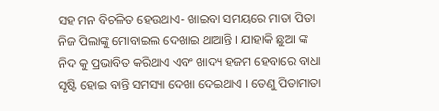ସହ ମନ ବିଚଳିତ ହେଉଥାଏ- ଖାଇବା ସମୟରେ ମାତା ପିତା ନିଜ ପିଲାଙ୍କୁ ମୋବାଇଲ ଦେଖାଇ ଥାଆନ୍ତି । ଯାହାକି ଛୁଆ ଙ୍କ ନିଦ କୁ ପ୍ରଭାବିତ କରିଥାଏ ଏବଂ ଖାଦ୍ୟ ହଜମ ହେବାରେ ବାଧା ସୃଷ୍ଟି ହୋଇ ବାନ୍ତି ସମସ୍ୟା ଦେଖା ଦେଇଥାଏ । ତେଣୁ ପିତାମାତା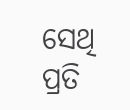ସେଥି ପ୍ରତି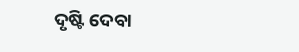ଦୃଷ୍ଟି ଦେବା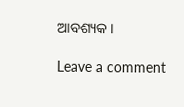ଆବଶ୍ୟକ ।

Leave a comment